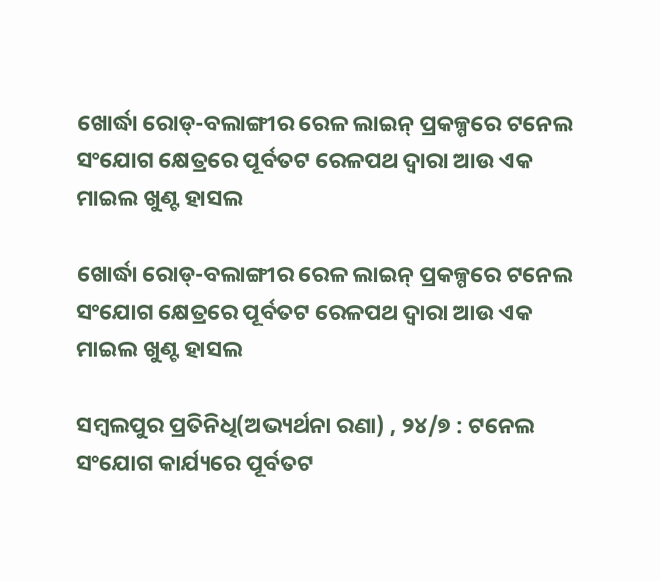ଖୋର୍ଦ୍ଧା ରୋଡ୍-ବଲାଙ୍ଗୀର ରେଳ ଲାଇନ୍ ପ୍ରକଳ୍ପରେ ଟନେଲ ସଂଯୋଗ କ୍ଷେତ୍ରରେ ପୂର୍ବତଟ ରେଳପଥ ଦ୍ୱାରା ଆଉ ଏକ ମାଇଲ ଖୁଣ୍ଟ ହାସଲ

ଖୋର୍ଦ୍ଧା ରୋଡ୍-ବଲାଙ୍ଗୀର ରେଳ ଲାଇନ୍ ପ୍ରକଳ୍ପରେ ଟନେଲ ସଂଯୋଗ କ୍ଷେତ୍ରରେ ପୂର୍ବତଟ ରେଳପଥ ଦ୍ୱାରା ଆଉ ଏକ ମାଇଲ ଖୁଣ୍ଟ ହାସଲ

ସମ୍ବଲପୁର ପ୍ରତିନିଧି(ଅଭ୍ୟର୍ଥନା ରଣା) , ୨୪/୭ : ଟନେଲ ସଂଯୋଗ କାର୍ଯ୍ୟରେ ପୂର୍ବତଟ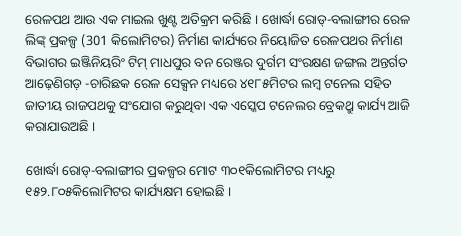ରେଳପଥ ଆଉ ଏକ ମାଇଲ ଖୁଣ୍ଟ ଅତିକ୍ରମ କରିଛି । ଖୋର୍ଦ୍ଧା ରୋଡ୍-ବଲାଙ୍ଗୀର ରେଳ ଲିଙ୍କ୍ ପ୍ରକଳ୍ପ (301 କିଲୋମିଟର) ନିର୍ମାଣ କାର୍ଯ୍ୟରେ ନିୟୋଜିତ ରେଳପଥର ନିର୍ମାଣ ବିଭାଗର ଇଞ୍ଜିନିୟରିଂ ଟିମ୍ ମାଧପୁର ବନ ରେଞ୍ଜର ଦୁର୍ଗମ ସଂରକ୍ଷଣ ଜଙ୍ଗଲ ଅନ୍ତର୍ଗତ ଆଢ଼େଣିଗଡ଼ -ଚାରିଛକ ରେଳ ସେକ୍ସନ ମଧ୍ୟରେ ୪୧୮୫ମିଟର ଲମ୍ବ ଟନେଲ ସହିତ ଜାତୀୟ ରାଜପଥକୁ ସଂଯୋଗ କରୁଥିବା ଏକ ଏସ୍କେପ ଟନେଲର ବ୍ରେକଥ୍ରୁ କାର୍ଯ୍ୟ ଆଜି କରାଯାଉଅଛି ।

ଖୋର୍ଦ୍ଧା ରୋଡ୍-ବଲାଙ୍ଗୀର ପ୍ରକଳ୍ପର ମୋଟ ୩୦୧କିଲୋମିଟର ମଧ୍ୟରୁ ୧୫୨.୮୦୫କିଲୋମିଟର କାର୍ଯ୍ୟକ୍ଷମ ହୋଇଛି ।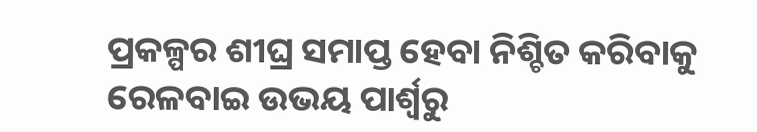ପ୍ରକଳ୍ପର ଶୀଘ୍ର ସମାପ୍ତ ହେବା ନିଶ୍ଚିତ କରିବାକୁ ରେଳବାଇ ଉଭୟ ପାର୍ଶ୍ୱରୁ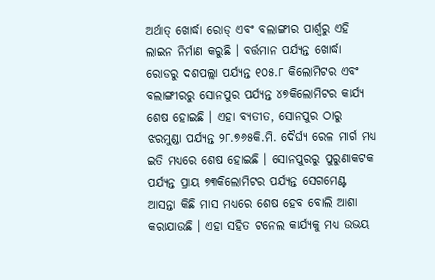ଅର୍ଥାତ୍ ଖୋର୍ଦ୍ଧା ରୋଡ୍ ଏବଂ ବଲାଙ୍ଗୀର ପାର୍ଶ୍ୱରୁ ଏହି ଲାଇନ ନିର୍ମାଣ କରୁଛି । ବର୍ତ୍ତମାନ ପର୍ଯ୍ୟନ୍ତ ଖୋର୍ଦ୍ଧା ରୋଡରୁ ଦଶପଲ୍ଲା ପର୍ଯ୍ୟନ୍ତ ୧୦୫.୮ କିଲୋମିଟର ଏବଂ ବଲାଙ୍ଗୀରରୁ ସୋନପୁର ପର୍ଯ୍ୟନ୍ତ ୪୭କିଲୋମିଟର କାର୍ଯ୍ୟ ଶେଷ ହୋଇଛି । ଏହା ବ୍ୟତୀତ, ସୋନପୁର ଠାରୁ ଝରମୁଣ୍ଡା ପର୍ଯ୍ୟନ୍ତ ୨୮.୭୬୫କି.ମି. ଦୈର୍ଘ୍ୟ ରେଳ ମାର୍ଗ ମଧ୍ୟ ଇତି ମଧ୍ୟରେ ଶେଷ ହୋଇଛି । ସୋନପୁରରୁ ପୁରୁଣାକଟକ ପର୍ଯ୍ୟନ୍ତ ପ୍ରାୟ ୭୩କିଲୋମିଟର ପର୍ଯ୍ୟନ୍ତ ସେଗମେଣ୍ଟ ଆସନ୍ତା କିଛି ମାସ ମଧ୍ୟରେ ଶେଷ ହେବ ବୋଲି ଆଶା କରାଯାଉଛି । ଏହା ସହିତ ଟନେଲ କାର୍ଯ୍ୟକୁ ମଧ୍ୟ ଉଭୟ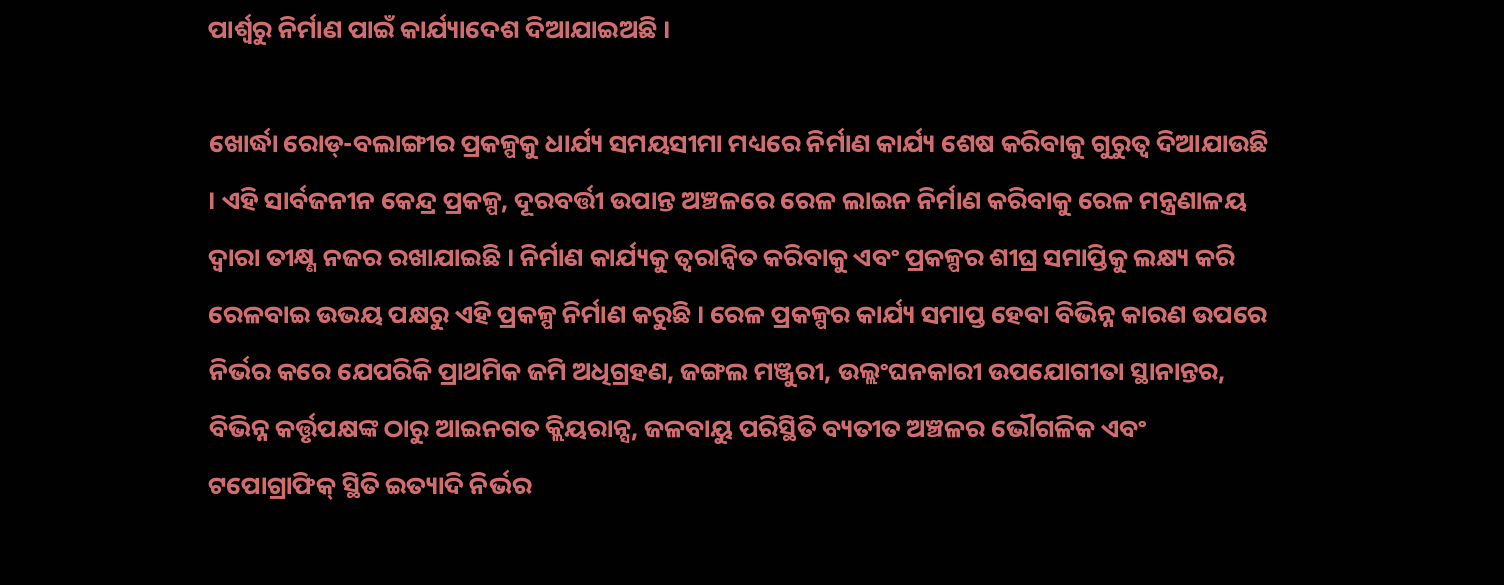ପାର୍ଶ୍ୱରୁ ନିର୍ମାଣ ପାଇଁ କାର୍ଯ୍ୟାଦେଶ ଦିଆଯାଇଅଛି ।

ଖୋର୍ଦ୍ଧା ରୋଡ୍-ବଲାଙ୍ଗୀର ପ୍ରକଳ୍ପକୁ ଧାର୍ଯ୍ୟ ସମୟସୀମା ମଧ୍ୟରେ ନିର୍ମାଣ କାର୍ଯ୍ୟ ଶେଷ କରିବାକୁ ଗୁରୁତ୍ୱ ଦିଆଯାଉଛି । ଏହି ସାର୍ବଜନୀନ କେନ୍ଦ୍ର ପ୍ରକଳ୍ପ, ଦୂରବର୍ତ୍ତୀ ଉପାନ୍ତ ଅଞ୍ଚଳରେ ରେଳ ଲାଇନ ନିର୍ମାଣ କରିବାକୁ ରେଳ ମନ୍ତ୍ରଣାଳୟ ଦ୍ୱାରା ତୀକ୍ଷ୍ଣ ନଜର ରଖାଯାଇଛି । ନିର୍ମାଣ କାର୍ଯ୍ୟକୁ ତ୍ୱରାନ୍ୱିତ କରିବାକୁ ଏବଂ ପ୍ରକଳ୍ପର ଶୀଘ୍ର ସମାପ୍ତିକୁ ଲକ୍ଷ୍ୟ କରି ରେଳବାଇ ଉଭୟ ପକ୍ଷରୁ ଏହି ପ୍ରକଳ୍ପ ନିର୍ମାଣ କରୁଛି । ରେଳ ପ୍ରକଳ୍ପର କାର୍ଯ୍ୟ ସମାପ୍ତ ହେବା ବିଭିନ୍ନ କାରଣ ଉପରେ ନିର୍ଭର କରେ ଯେପରିକି ପ୍ରାଥମିକ ଜମି ଅଧିଗ୍ରହଣ, ଜଙ୍ଗଲ ମଞ୍ଜୁରୀ, ଉଲ୍ଲଂଘନକାରୀ ଉପଯୋଗୀତା ସ୍ଥାନାନ୍ତର, ବିଭିନ୍ନ କର୍ତ୍ତୃପକ୍ଷଙ୍କ ଠାରୁ ଆଇନଗତ କ୍ଲିୟରାନ୍ସ, ଜଳବାୟୁ ପରିସ୍ଥିତି ବ୍ୟତୀତ ଅଞ୍ଚଳର ଭୌଗଳିକ ଏବଂ ଟପୋଗ୍ରାଫିକ୍ ସ୍ଥିତି ଇତ୍ୟାଦି ନିର୍ଭର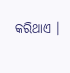କରିଥାଏ ।